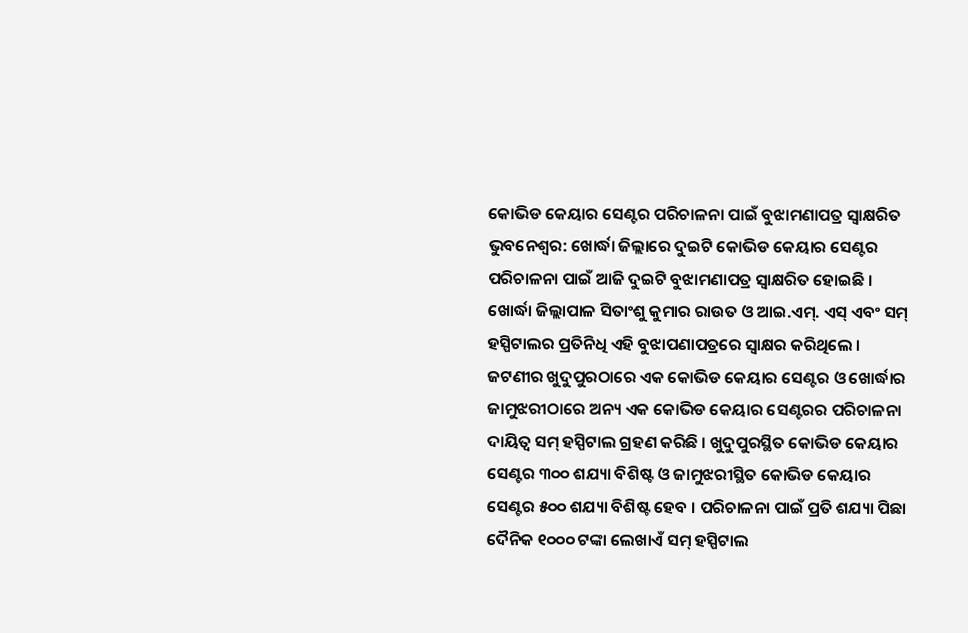କୋଭିଡ କେୟାର ସେଣ୍ଟର ପରିଚାଳନା ପାଇଁ ବୁଝାମଣାପତ୍ର ସ୍ୱାକ୍ଷରିତ
ଭୁବନେଶ୍ୱର: ଖୋର୍ଦ୍ଧା ଜିଲ୍ଲାରେ ଦୁଇଟି କୋଭିଡ କେୟାର ସେଣ୍ଟର ପରିଚାଳନା ପାଇଁ ଆଜି ଦୁଇଟି ବୁଝାମଣାପତ୍ର ସ୍ୱାକ୍ଷରିତ ହୋଇଛି । ଖୋର୍ଦ୍ଧା ଜିଲ୍ଲାପାଳ ସିତାଂଶୁ କୁମାର ରାଉତ ଓ ଆଇ.ଏମ୍. ଏସ୍ ଏବଂ ସମ୍ ହସ୍ପିଟାଲର ପ୍ରତିନିଧି ଏହି ବୁଝାପଣାପତ୍ରରେ ସ୍ୱାକ୍ଷର କରିଥିଲେ ।
ଜଟଣୀର ଖୁଦୁପୁରଠାରେ ଏକ କୋଭିଡ କେୟାର ସେଣ୍ଟର ଓ ଖୋର୍ଦ୍ଧାର ଜାମୁଝରୀଠାରେ ଅନ୍ୟ ଏକ କୋଭିଡ କେୟାର ସେଣ୍ଟରର ପରିଚାଳନା ଦାୟିତ୍ୱ ସମ୍ ହସ୍ପିଟାଲ ଗ୍ରହଣ କରିଛି । ଖୁଦୁପୁରସ୍ଥିତ କୋଭିଡ କେୟାର ସେଣ୍ଟର ୩୦୦ ଶଯ୍ୟା ବିଶିଷ୍ଟ ଓ ଜାମୁଝରୀସ୍ଥିତ କୋଭିଡ କେୟାର ସେଣ୍ଟର ୫୦୦ ଶଯ୍ୟା ବିଶିଷ୍ଟ ହେବ । ପରିଚାଳନା ପାଇଁ ପ୍ରତି ଶଯ୍ୟା ପିଛା ଦୈନିକ ୧୦୦୦ ଟଙ୍କା ଲେଖାଏଁ ସମ୍ ହସ୍ପିଟାଲ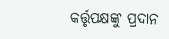କର୍ତ୍ତୃପକ୍ଷଙ୍କୁ ପ୍ରଦାନ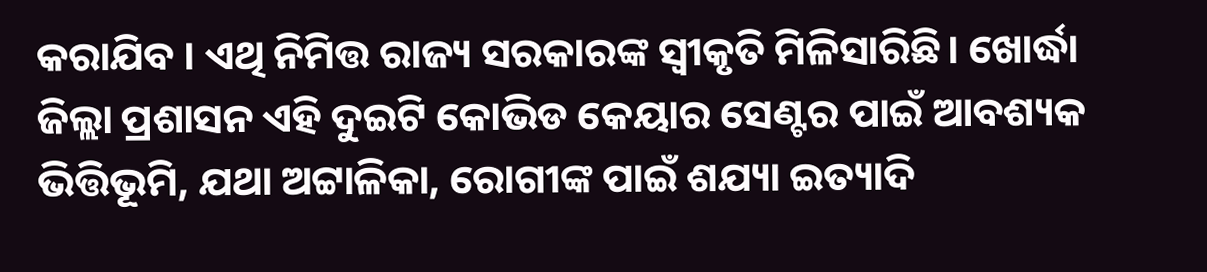କରାଯିବ । ଏଥି ନିମିତ୍ତ ରାଜ୍ୟ ସରକାରଙ୍କ ସ୍ୱୀକୃତି ମିଳିସାରିଛି। ଖୋର୍ଦ୍ଧା ଜିଲ୍ଲା ପ୍ରଶାସନ ଏହି ଦୁଇଟି କୋଭିଡ କେୟାର ସେଣ୍ଟର ପାଇଁ ଆବଶ୍ୟକ ଭିତ୍ତିଭୂମି, ଯଥା ଅଟ୍ଟାଳିକା, ରୋଗୀଙ୍କ ପାଇଁ ଶଯ୍ୟା ଇତ୍ୟାଦି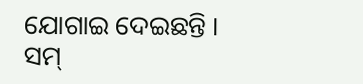ଯୋଗାଇ ଦେଇଛନ୍ତି । ସମ୍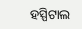ହସ୍ପିଟାଲ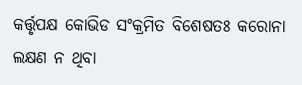କର୍ତ୍ତୃପକ୍ଷ କୋଭିଡ ସଂକ୍ରମିତ ବିଶେଷତଃ କରୋନା ଲକ୍ଷଣ ନ ଥିବା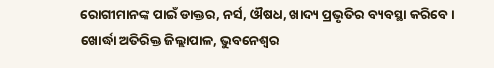ରୋଗୀମାନଙ୍କ ପାଇଁ ଡାକ୍ତର, ନର୍ସ, ଔଷଧ, ଖାଦ୍ୟ ପ୍ରଭୃତିର ବ୍ୟବସ୍ଥା କରିବେ । ଖୋର୍ଦ୍ଧା ଅତିରିକ୍ତ ଜିଲ୍ଲାପାଳ, ଭୁବନେଶ୍ୱର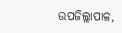ଉପଜିଲ୍ଲାପାଳ,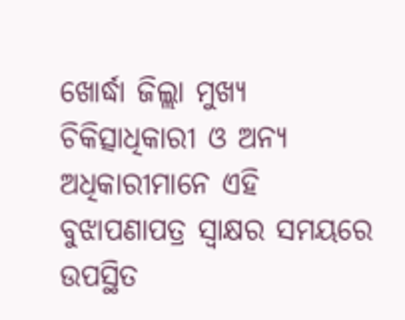ଖୋର୍ଦ୍ଧା ଜିଲ୍ଲା ମୁଖ୍ୟ ଚିକିତ୍ସାଧିକାରୀ ଓ ଅନ୍ୟ ଅଧିକାରୀମାନେ ଏହି ବୁଝାପଣାପତ୍ର ସ୍ୱାକ୍ଷର ସମୟରେ ଉପସ୍ଥିତ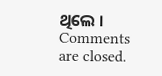ଥିଲେ ।
Comments are closed.